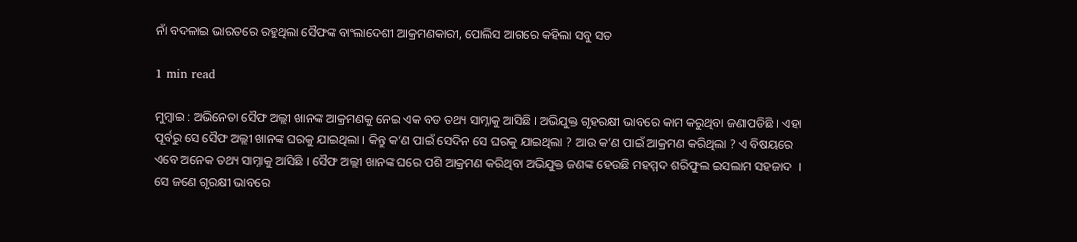ନାଁ ବଦଳାଇ ଭାରତରେ ରହୁଥିଲା ସୈଫଙ୍କ ବାଂଲାଦେଶୀ ଆକ୍ରମଣକାରୀ, ପୋଲିସ ଆଗରେ କହିଲା ସବୁ ସତ

1 min read

ମୁମ୍ବାଇ : ଅଭିନେତା ସୈଫ ଅଲ୍ଲୀ ଖାନଙ୍କ ଆକ୍ରମଣକୁ ନେଇ ଏକ ବଡ ତଥ୍ୟ ସାମ୍ନାକୁ ଆସିଛି । ଅଭିଯୁକ୍ତ ଗୃହରକ୍ଷୀ ଭାବରେ କାମ କରୁଥିବା ଜଣାପଡିଛି । ଏହା ପୂର୍ବରୁ ସେ ସୈଫ ଅଲ୍ଲୀ ଖାନଙ୍କ ଘରକୁ ଯାଇଥିଲା । କିନ୍ତୁ କ‘ଣ ପାଇଁ ସେଦିନ ସେ ଘରକୁ ଯାଇଥିଲା ? ଆଉ କ‘ଣ ପାଇଁ ଆକ୍ରମଣ କରିଥିଲା ? ଏ ବିଷୟରେ ଏବେ ଅନେକ ତଥ୍ୟ ସାମ୍ନାକୁ ଆସିଛି । ସୈଫ ଅଲ୍ଲୀ ଖାନଙ୍କ ଘରେ ପଶି ଆକ୍ରମଣ କରିଥିବା ଅଭିଯୁକ୍ତ ଜଣଙ୍କ ହେଉଛି ମହମ୍ମଦ ଶରିଫୁଲ ଇସଲାମ ସହଜାଦ  । ସେ ଜଣେ ଗୃରକ୍ଷୀ ଭାବରେ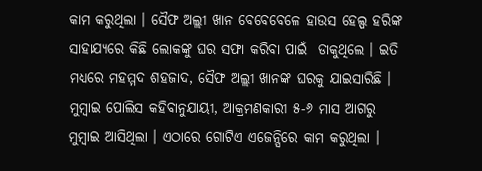କାମ କରୁଥିଲା । ସୈଫ ଅଲ୍ଲୀ ଖାନ ବେବେବେଳେ ହାଉସ ହେଲ୍ପ ହରିଙ୍କ ସାହାଯ୍ୟରେ କିଛି ଲୋକଙ୍କୁ ଘର ସଫା କରିବା ପାଇଁ  ଡାକୁଥିଲେ । ଇତି ମଧ୍ୟରେ ମହମ୍ମଦ ଶହଜାଦ, ସୈଫ ଅଲ୍ଲୀ ଖାନଙ୍କ ଘରକୁ ଯାଇସାରିଛି । ମୁମ୍ବାଇ ପୋଲିସ କହିବାନୁଯାୟୀ, ଆକ୍ରମଣକାରୀ ୫-୬ ମାସ ଆଗରୁ ମୁମ୍ବାଇ ଆସିଥିଲା । ଏଠାରେ ଗୋଟିଏ ଏଜେନ୍ସିରେ କାମ କରୁଥିଲା ।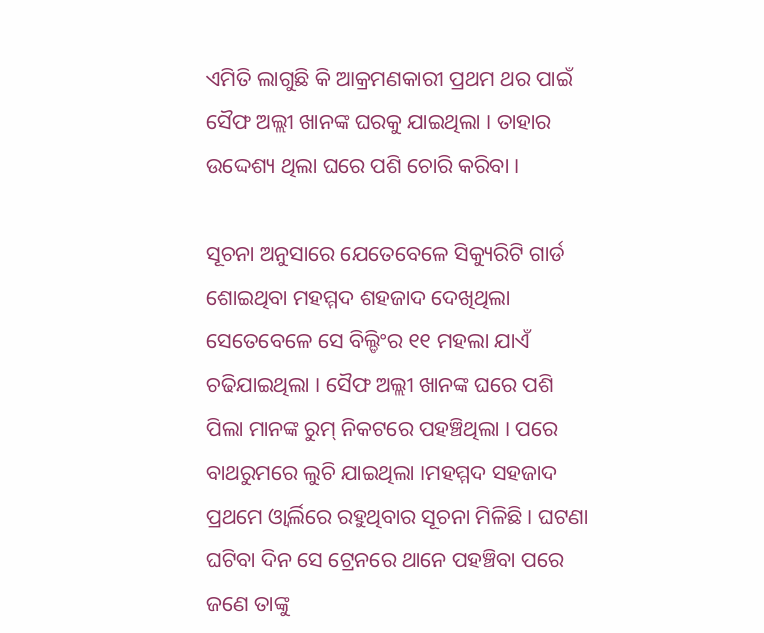ଏମିତି ଲାଗୁଛି କି ଆକ୍ରମଣକାରୀ ପ୍ରଥମ ଥର ପାଇଁ ସୈଫ ଅଲ୍ଲୀ ଖାନଙ୍କ ଘରକୁ ଯାଇଥିଲା । ତାହାର ଉଦ୍ଦେଶ୍ୟ ଥିଲା ଘରେ ପଶି ଚୋରି କରିବା ।

ସୂଚନା ଅନୁସାରେ ଯେତେବେଳେ ସିକ୍ୟୁରିଟି ଗାର୍ଡ ଶୋଇଥିବା ମହମ୍ମଦ ଶହଜାଦ ଦେଖିଥିଲା ସେତେବେଳେ ସେ ବିଲ୍ଡିଂର ୧୧ ମହଲା ଯାଏଁ ଚଢିଯାଇଥିଲା । ସୈଫ ଅଲ୍ଲୀ ଖାନଙ୍କ ଘରେ ପଶି ପିଲା ମାନଙ୍କ ରୁମ୍ ନିକଟରେ ପହଞ୍ଚିଥିଲା । ପରେ ବାଥରୁମରେ ଲୁଚି ଯାଇଥିଲା ।ମହମ୍ମଦ ସହଜାଦ ପ୍ରଥମେ ଓ୍ବାର୍ଲିରେ ରହୁଥିବାର ସୂଚନା ମିଳିଛି । ଘଟଣା ଘଟିବା ଦିନ ସେ ଟ୍ରେନରେ ଥାନେ ପହଞ୍ଚିବା ପରେ ଜଣେ ତାଙ୍କୁ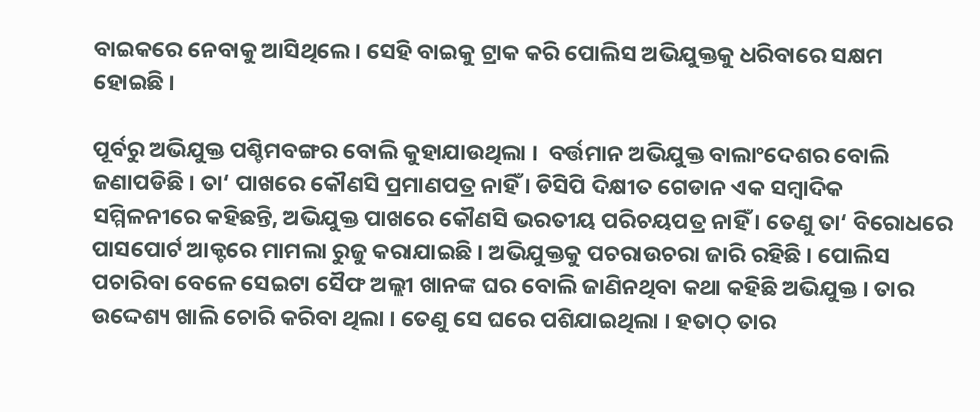ବାଇକରେ ନେବାକୁ ଆସିଥିଲେ । ସେହି ବାଇକୁ ଟ୍ରାକ କରି ପୋଲିସ ଅଭିଯୁକ୍ତକୁ ଧରିବାରେ ସକ୍ଷମ ହୋଇଛି ।

ପୂର୍ବରୁ ଅଭିଯୁକ୍ତ ପଶ୍ଚିମବଙ୍ଗର ବୋଲି କୁହାଯାଉଥିଲା ।  ବର୍ତ୍ତମାନ ଅଭିଯୁକ୍ତ ବାଲାଂଦେଶର ବୋଲି ଜଣାପଡିଛି । ତା‘ ପାଖରେ କୌଣସି ପ୍ରମାଣପତ୍ର ନାହିଁ । ଡିସିପି ଦିକ୍ଷୀତ ଗେଡାନ ଏକ ସମ୍ବାଦିକ ସମ୍ମିଳନୀରେ କହିଛନ୍ତି, ଅଭିଯୁକ୍ତ ପାଖରେ କୌଣସି ଭରତୀୟ ପରିଚୟପତ୍ର ନାହିଁ । ତେଣୁ ତା‘ ବିରୋଧରେ ପାସପୋର୍ଟ ଆକ୍ଟରେ ମାମଲା ରୁଜୁ କରାଯାଇଛି । ଅଭିଯୁକ୍ତକୁ ପଚରାଉଚରା ଜାରି ରହିଛି । ପୋଲିସ ପଚାରିବା ବେଳେ ସେଇଟା ସୈଫ ଅଲ୍ଲୀ ଖାନଙ୍କ ଘର ବୋଲି ଜାଣିନଥିବା କଥା କହିଛି ଅଭିଯୁକ୍ତ । ତାର ଉଦ୍ଦେଶ୍ୟ ଖାଲି ଚୋରି କରିବା ଥିଲା । ତେଣୁ ସେ ଘରେ ପଶିଯାଇଥିଲା । ହତାଠ୍ ତାର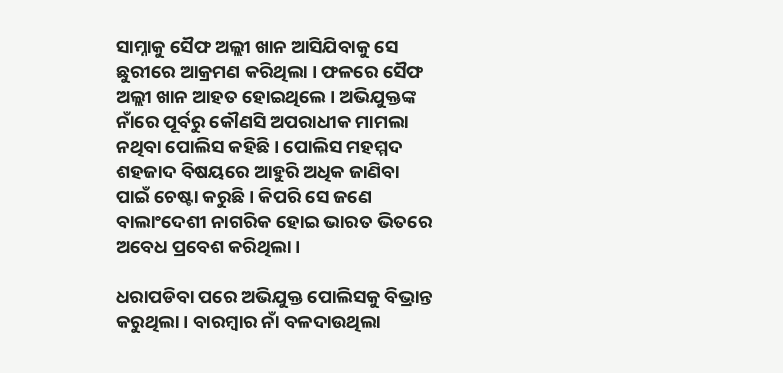ସାମ୍ନାକୁ ସୈଫ ଅଲ୍ଲୀ ଖାନ ଆସିଯିବାକୁ ସେ ଛୁରୀରେ ଆକ୍ରମଣ କରିଥିଲା । ଫଳରେ ସୈଫ ଅଲ୍ଲୀ ଖାନ ଆହତ ହୋଇଥିଲେ । ଅଭିଯୁକ୍ତଙ୍କ ନାଁରେ ପୂର୍ବରୁ କୌଣସି ଅପରାଧୀକ ମାମଲା ନଥିବା ପୋଲିସ କହିଛି । ପୋଲିସ ମହମ୍ମଦ ଶହଜାଦ ବିଷୟରେ ଆହୁରି ଅଧିକ ଜାଣିବା ପାଇଁ ଚେଷ୍ଟା କରୁଛି । କିପରି ସେ ଜଣେ ବାଲାଂଦେଶୀ ନାଗରିକ ହୋଇ ଭାରତ ଭିତରେ ଅବେଧ ପ୍ରବେଶ କରିଥିଲା ।

ଧରାପଡିବା ପରେ ଅଭିଯୁକ୍ତ ପୋଲିସକୁ ବିଭ୍ରାନ୍ତ କରୁଥିଲା । ବାରମ୍ବାର ନାଁ ବଳଦାଉଥିଲା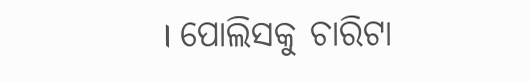। ପୋଲିସକୁ ଚାରିଟା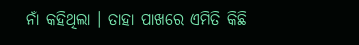ନାଁ କହିଥିଲା । ତାହା ପାଖରେ ଏମିତି କିଛି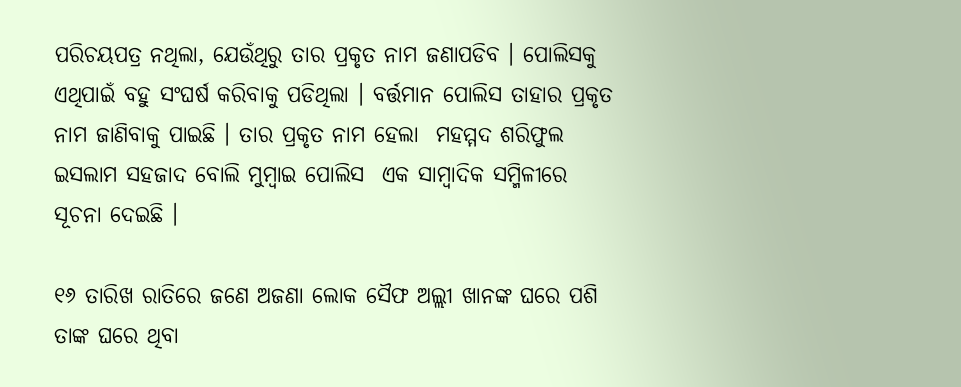ପରିଚୟପତ୍ର ନଥିଲା, ଯେଉଁଥିରୁ ତାର ପ୍ରକୃତ ନାମ ଜଣାପଡିବ । ପୋଲିସକୁ ଏଥିପାଇଁ ବହୁ ସଂଘର୍ଷ କରିବାକୁ ପଡିଥିଲା । ବର୍ତ୍ତମାନ ପୋଲିସ ତାହାର ପ୍ରକୃତ ନାମ ଜାଣିବାକୁ ପାଇଛି । ତାର ପ୍ରକୃତ ନାମ ହେଲା  ମହମ୍ମଦ ଶରିଫୁଲ ଇସଲାମ ସହଜାଦ ବୋଲି ମୁମ୍ବାଇ ପୋଲିସ  ଏକ ସାମ୍ବାଦିକ ସମ୍ମିଳୀରେ ସୂଚନା ଦେଇଛି ।

୧୬ ତାରିଖ ରାତିରେ ଜଣେ ଅଜଣା ଲୋକ ସୈଫ ଅଲ୍ଲୀ ଖାନଙ୍କ ଘରେ ପଶି ତାଙ୍କ ଘରେ ଥିବା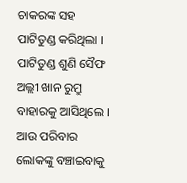ଚାକରଙ୍କ ସହ ପାଟିତୁଣ୍ଡ କରିଥିଲା । ପାଟିତୁଣ୍ଡ ଶୁଣି ସୈଫ ଅଲ୍ଲୀ ଖାନ ରୁମ୍ରୁ ବାହାରକୁ ଆସିଥିଲେ । ଆଉ ପରିବାର ଲୋକଙ୍କୁ ବଞ୍ଚାଇବାକୁ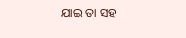ଯାଇ ତା ସହ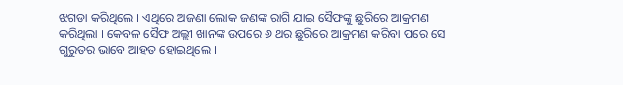ଝଗଡା କରିଥିଲେ । ଏଥିରେ ଅଜଣା ଲୋକ ଜଣଙ୍କ ରାଗି ଯାଇ ସୈଫଙ୍କୁ ଛୁରିରେ ଆକ୍ରମଣ କରିଥିଲା । କେବଳ ସୈଫ ଅଲ୍ଲୀ ଖାନଙ୍କ ଉପରେ ୬ ଥର ଛୁରିରେ ଆକ୍ରମଣ କରିବା ପରେ ସେ ଗୁରୁତର ଭାବେ ଆହତ ହୋଇଥିଲେ ।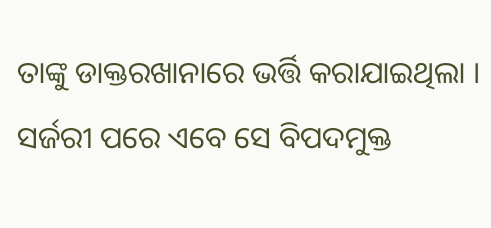ତାଙ୍କୁ ଡାକ୍ତରଖାନାରେ ଭର୍ତ୍ତି କରାଯାଇଥିଲା । ସର୍ଜରୀ ପରେ ଏବେ ସେ ବିପଦମୁକ୍ତ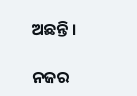ଅଛନ୍ତି ।

ନଜର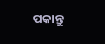ପକାନ୍ତୁ